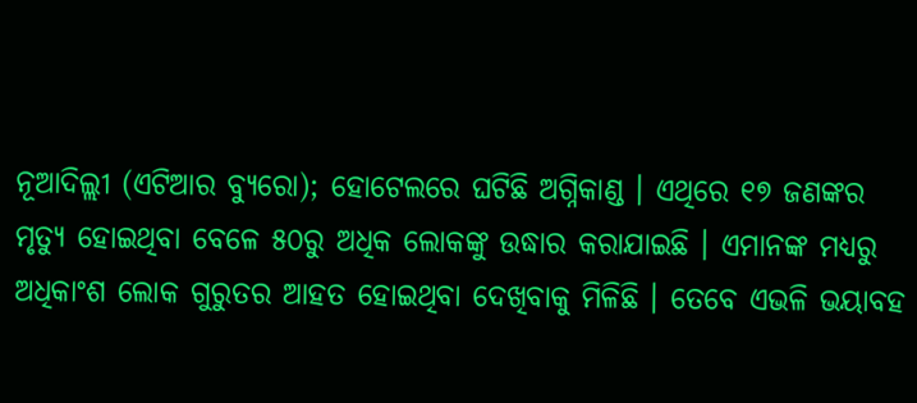ନୂଆଦିଲ୍ଲୀ (ଏଟିଆର ବ୍ୟୁରୋ); ହୋଟେଲରେ ଘଟିଛି ଅଗ୍ନିକାଣ୍ଡ । ଏଥିରେ ୧୭ ଜଣଙ୍କର ମୃତ୍ୟୁ ହୋଇଥିବା ବେଳେ ୫୦ରୁ ଅଧିକ ଲୋକଙ୍କୁ ଉଦ୍ଧାର କରାଯାଇଛି । ଏମାନଙ୍କ ମଧ୍ୟରୁ ଅଧିକାଂଶ ଲୋକ ଗୁରୁତର ଆହତ ହୋଇଥିବା ଦେଖିବାକୁ ମିଳିଛି । ତେବେ ଏଭଳି ଭୟାବହ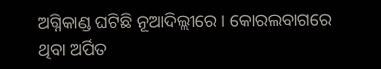ଅଗ୍ନିକାଣ୍ଡ ଘଟିଛି ନୂଆଦିଲ୍ଲୀରେ । କୋରଲବାଗରେ ଥିବା ଅର୍ପିତ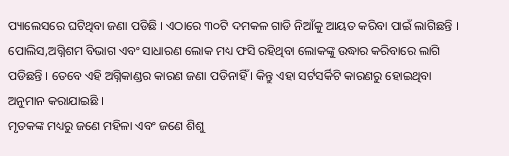ପ୍ୟାଲେସରେ ଘଟିଥିବା ଜଣା ପଡିଛି । ଏଠାରେ ୩୦ଟି ଦମକଳ ଗାଡି ନିଆଁକୁ ଆୟତ କରିବା ପାଇଁ ଲାଗିଛନ୍ତି । ପୋଲିସ,ଅଗ୍ନିଶମ ବିଭାଗ ଏବଂ ସାଧାରଣ ଲୋକ ମଧ୍ୟ ଫସି ରହିଥିବା ଲୋକଙ୍କୁ ଉଦ୍ଧାର କରିବାରେ ଲାଗି ପଡିଛନ୍ତି । ତେବେ ଏହି ଅଗ୍ନିକାଣ୍ଡର କାରଣ ଜଣା ପଡିନାହିଁ । କିନ୍ତୁ ଏହା ସର୍ଟସର୍କିଟି କାରଣରୁ ହୋଇଥିବା ଅନୁମାନ କରାଯାଇଛି ।
ମୃତକଙ୍କ ମଧ୍ୟରୁ ଜଣେ ମହିଳା ଏବଂ ଜଣେ ଶିଶୁ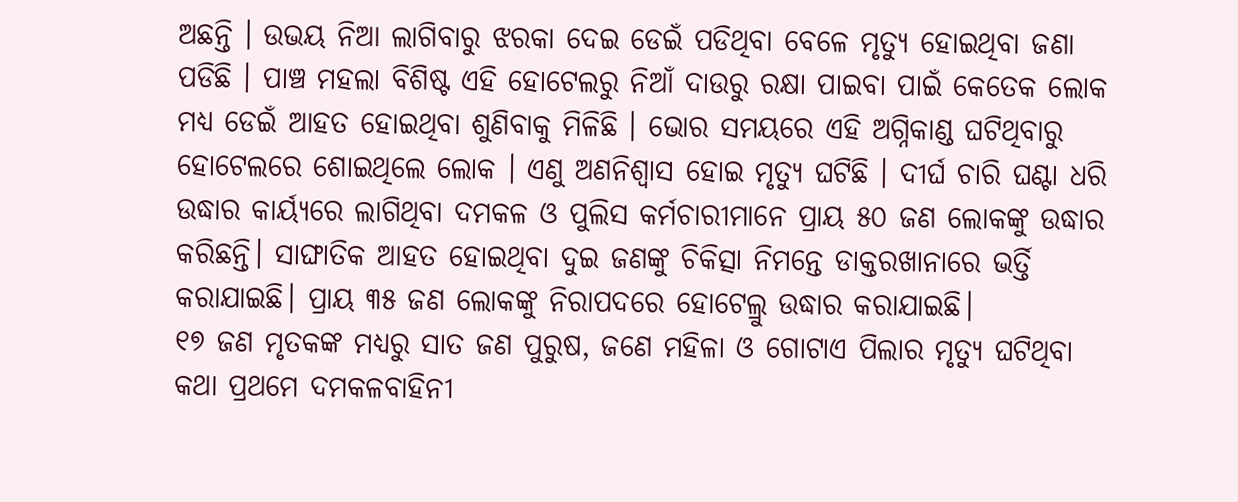ଅଛନ୍ତି । ଉଭୟ ନିଆ ଲାଗିବାରୁ ଝରକା ଦେଇ ଡେଇଁ ପଡିଥିବା ବେଳେ ମୃତ୍ୟୁ ହୋଇଥିବା ଜଣା ପଡିଛି । ପାଞ୍ଚ ମହଲା ବିଶିଷ୍ଟ ଏହି ହୋଟେଲରୁ ନିଆଁ ଦାଉରୁ ରକ୍ଷା ପାଇବା ପାଇଁ କେତେକ ଲୋକ ମଧ୍ୟ ଡେଇଁ ଆହତ ହୋଇଥିବା ଶୁଣିବାକୁ ମିଳିଛି । ଭୋର ସମୟରେ ଏହି ଅଗ୍ନିକାଣ୍ଡ ଘଟିଥିବାରୁ ହୋଟେଲରେ ଶୋଇଥିଲେ ଲୋକ । ଏଣୁ ଅଣନିଶ୍ୱାସ ହୋଇ ମୃତ୍ୟୁ ଘଟିଛି । ଦୀର୍ଘ ଚାରି ଘଣ୍ଟା ଧରି ଉଦ୍ଧାର କାର୍ୟ୍ୟରେ ଲାଗିଥିବା ଦମକଳ ଓ ପୁଲିସ କର୍ମଚାରୀମାନେ ପ୍ରାୟ ୫୦ ଜଣ ଲୋକଙ୍କୁ ଉଦ୍ଧାର କରିଛନ୍ତି। ସାଙ୍ଘାତିକ ଆହତ ହୋଇଥିବା ଦୁଇ ଜଣଙ୍କୁ ଚିକିତ୍ସା ନିମନ୍ତେ ଡାକ୍ତରଖାନାରେ ଭର୍ତ୍ତି କରାଯାଇଛି। ପ୍ରାୟ ୩୫ ଜଣ ଲୋକଙ୍କୁ ନିରାପଦରେ ହୋଟେଲ୍ରୁ ଉଦ୍ଧାର କରାଯାଇଛି।
୧୭ ଜଣ ମୃତକଙ୍କ ମଧ୍ୟରୁ ସାତ ଜଣ ପୁରୁଷ, ଜଣେ ମହିଳା ଓ ଗୋଟାଏ ପିଲାର ମୃତ୍ୟୁ ଘଟିଥିବା କଥା ପ୍ରଥମେ ଦମକଳବାହିନୀ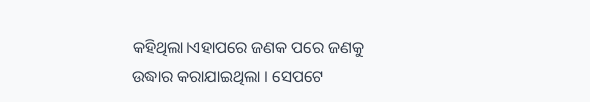କହିଥିଲା।ଏହାପରେ ଜଣକ ପରେ ଜଣକୁ ଉଦ୍ଧାର କରାଯାଇଥିଲା । ସେପଟେ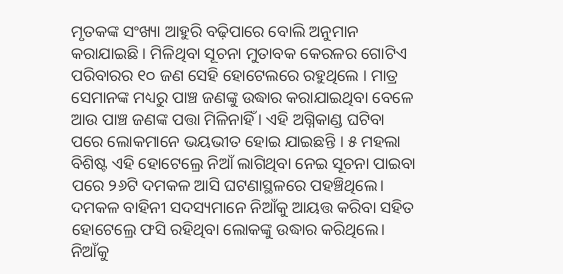ମୃତକଙ୍କ ସଂଖ୍ୟା ଆହୁରି ବଢ଼ିପାରେ ବୋଲି ଅନୁମାନ କରାଯାଇଛି । ମିଳିଥିବା ସୂଚନା ମୁତାବକ କେରଳର ଗୋଟିଏ ପରିବାରର ୧୦ ଜଣ ସେହି ହୋଟେଲରେ ରହୁଥିଲେ । ମାତ୍ର ସେମାନଙ୍କ ମଧ୍ୟରୁ ପାଞ୍ଚ ଜଣଙ୍କୁ ଉଦ୍ଧାର କରାଯାଇଥିବା ବେଳେ ଆଉ ପାଞ୍ଚ ଜଣଙ୍କ ପତ୍ତା ମିଳିନାହିଁ । ଏହି ଅଗ୍ନିକାଣ୍ଡ ଘଟିବା ପରେ ଲୋକମାନେ ଭୟଭୀତ ହୋଇ ଯାଇଛନ୍ତି । ୫ ମହଲା ବିଶିଷ୍ଟ ଏହି ହୋଟେଲ୍ରେ ନିଆଁ ଲାଗିଥିବା ନେଇ ସୂଚନା ପାଇବା ପରେ ୨୬ଟି ଦମକଳ ଆସି ଘଟଣାସ୍ଥଳରେ ପହଞ୍ଚିଥିଲେ। ଦମକଳ ବାହିନୀ ସଦସ୍ୟମାନେ ନିଆଁକୁ ଆୟତ୍ତ କରିବା ସହିତ ହୋଟେଲ୍ରେ ଫସି ରହିଥିବା ଲୋକଙ୍କୁ ଉଦ୍ଧାର କରିଥିଲେ। ନିଆଁକୁ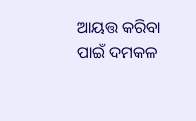ଆୟତ୍ତ କରିବା ପାଇଁ ଦମକଳ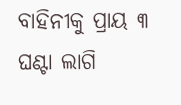ବାହିନୀକୁ ପ୍ରାୟ ୩ ଘଣ୍ଟା ଲାଗି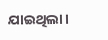ଯାଇଥିଲା।